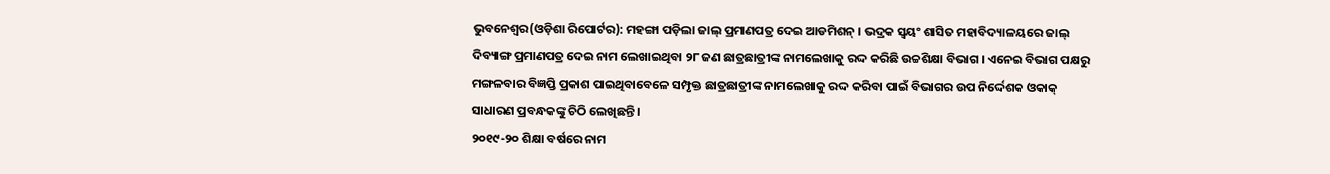ଭୁବନେଶ୍ୱର(ଓଡ଼ିଶା ରିପୋର୍ଟର): ମହଙ୍ଗା ପଡ଼ିଲା ଜାଲ୍ ପ୍ରମାଣପତ୍ର ଦେଇ ଆଡମିଶନ୍ । ଭଦ୍ରକ ସ୍ୱୟଂ ଶାସିତ ମହାବିଦ୍ୟାଳୟରେ ଜାଲ୍ ଦିବ୍ୟାଙ୍ଗ ପ୍ରମାଣପତ୍ର ଦେଇ ନାମ ଲେଖାଇଥିବା ୨୮ ଜଣ ଛାତ୍ରଛାତ୍ରୀଙ୍କ ନାମଲେଖାକୁ ରଦ୍ଦ କରିଛି ଉଚ୍ଚଶିକ୍ଷା ବିଭାଗ । ଏନେଇ ବିଭାଗ ପକ୍ଷରୁ ମଙ୍ଗଳବାର ବିଜ୍ଞପ୍ତି ପ୍ରକାଶ ପାଇଥିବାବେଳେ ସମ୍ପୃକ୍ତ ଛାତ୍ରଛାତ୍ରୀଙ୍କ ନାମଲେଖାକୁ ରଦ୍ଦ କରିବା ପାଇଁ ବିଭାଗର ଉପ ନିର୍ଦ୍ଦେଶକ ଓକାକ୍ ସାଧାରଣ ପ୍ରବନ୍ଧକଙ୍କୁ ଚିଠି ଲେଖିଛନ୍ତି ।
୨୦୧୯-୨୦ ଶିକ୍ଷା ବର୍ଷରେ ନାମ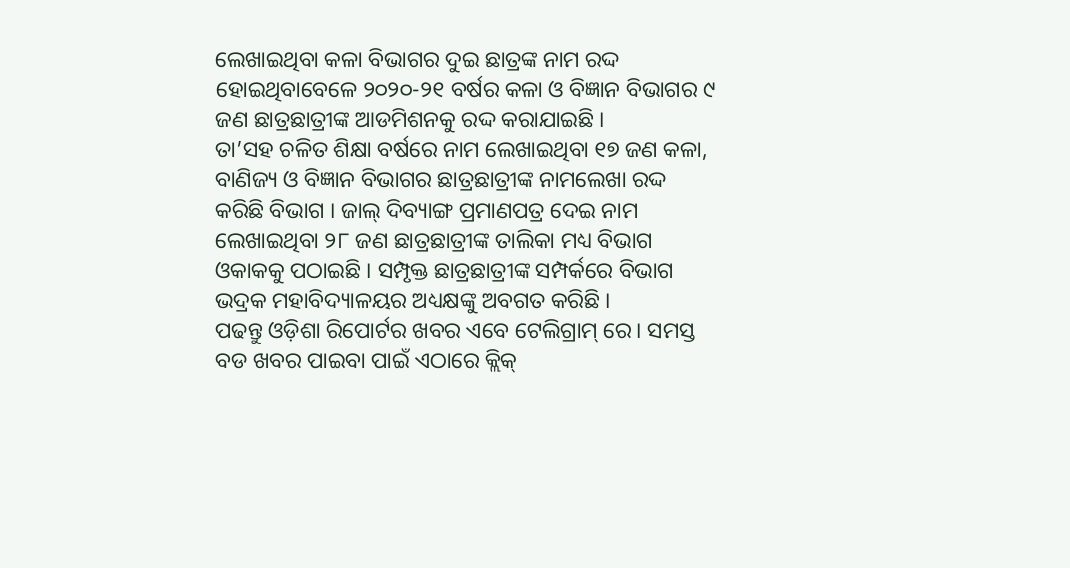ଲେଖାଇଥିବା କଳା ବିଭାଗର ଦୁଇ ଛାତ୍ରଙ୍କ ନାମ ରଦ୍ଦ ହୋଇଥିବାବେଳେ ୨୦୨୦-୨୧ ବର୍ଷର କଳା ଓ ବିଜ୍ଞାନ ବିଭାଗର ୯ ଜଣ ଛାତ୍ରଛାତ୍ରୀଙ୍କ ଆଡମିଶନକୁ ରଦ୍ଦ କରାଯାଇଛି ।
ତା’ସହ ଚଳିତ ଶିକ୍ଷା ବର୍ଷରେ ନାମ ଲେଖାଇଥିବା ୧୭ ଜଣ କଳା, ବାଣିଜ୍ୟ ଓ ବିଜ୍ଞାନ ବିଭାଗର ଛାତ୍ରଛାତ୍ରୀଙ୍କ ନାମଲେଖା ରଦ୍ଦ କରିଛି ବିଭାଗ । ଜାଲ୍ ଦିବ୍ୟାଙ୍ଗ ପ୍ରମାଣପତ୍ର ଦେଇ ନାମ ଲେଖାଇଥିବା ୨୮ ଜଣ ଛାତ୍ରଛାତ୍ରୀଙ୍କ ତାଲିକା ମଧ୍ୟ ବିଭାଗ ଓକାକକୁ ପଠାଇଛି । ସମ୍ପୃକ୍ତ ଛାତ୍ରଛାତ୍ରୀଙ୍କ ସମ୍ପର୍କରେ ବିଭାଗ ଭଦ୍ରକ ମହାବିଦ୍ୟାଳୟର ଅଧ୍ୟକ୍ଷଙ୍କୁ ଅବଗତ କରିଛି ।
ପଢନ୍ତୁ ଓଡ଼ିଶା ରିପୋର୍ଟର ଖବର ଏବେ ଟେଲିଗ୍ରାମ୍ ରେ। ସମସ୍ତ ବଡ ଖବର ପାଇବା ପାଇଁ ଏଠାରେ କ୍ଲିକ୍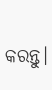କରନ୍ତୁ।